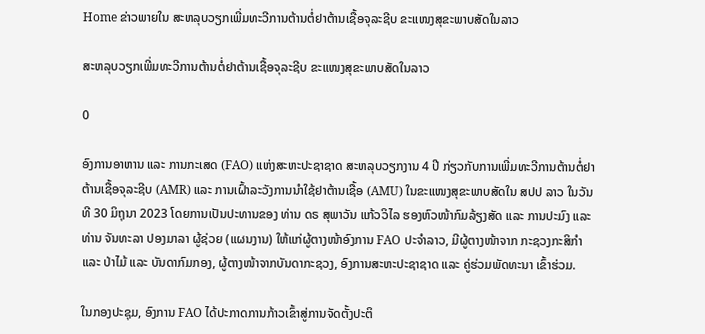Home ຂ່າວພາຍໃນ ສະຫລຸບວຽກເພີ່ມທະວີການຕ້ານຕໍ່ຢາຕ້ານເຊື້ອຈຸລະຊີບ ຂະແໜງສຸຂະພາບສັດໃນລາວ

ສະຫລຸບວຽກເພີ່ມທະວີການຕ້ານຕໍ່ຢາຕ້ານເຊື້ອຈຸລະຊີບ ຂະແໜງສຸຂະພາບສັດໃນລາວ

0

ອົງການອາຫານ ແລະ ການກະເສດ (FAO) ແຫ່ງສະຫະປະຊາຊາດ ສະຫລຸບວຽກງານ 4 ປີ ກ່ຽວກັບການເພີ່ມທະວີການຕ້ານຕໍ່ຢາຕ້ານເຊື້ອຈຸລະຊີບ (AMR) ແລະ ການເຝົ້າລະວັງການນຳໃຊ້ຢາຕ້ານເຊື້ອ (AMU) ໃນຂະແໜງສຸຂະພາບສັດໃນ ສປປ ລາວ ໃນວັນທີ 30 ມິຖຸນາ 2023 ໂດຍການເປັນປະທານຂອງ ທ່ານ ດຣ ສຸພາວັນ ແກ້ວວິໄລ ຮອງຫົວໜ້າກົມລ້ຽງສັດ ແລະ ການປະມົງ ແລະ ທ່ານ ຈັນທະລາ ປອງມາລາ ຜູ້ຊ່ວຍ (ແຜນງານ) ໃຫ້ແກ່ຜູ້ຕາງໜ້າອົງການ FAO ປະຈຳລາວ, ມີຜູ້ຕາງໜ້າຈາກ ກະຊວງກະສິກຳ ແລະ ປ່າໄມ້ ແລະ ບັນດາກົມກອງ, ຜູ້ຕາງໜ້າຈາກບັນດາກະຊວງ, ອົງການສະຫະປະຊາຊາດ ແລະ ຄູ່ຮ່ວມພັດທະນາ ເຂົ້າຮ່ວມ.

ໃນກອງປະຊຸມ, ອົງການ FAO ໄດ້ປະກາດການກ້າວເຂົ້າສູ່ການຈັດຕັ້ງປະຕິ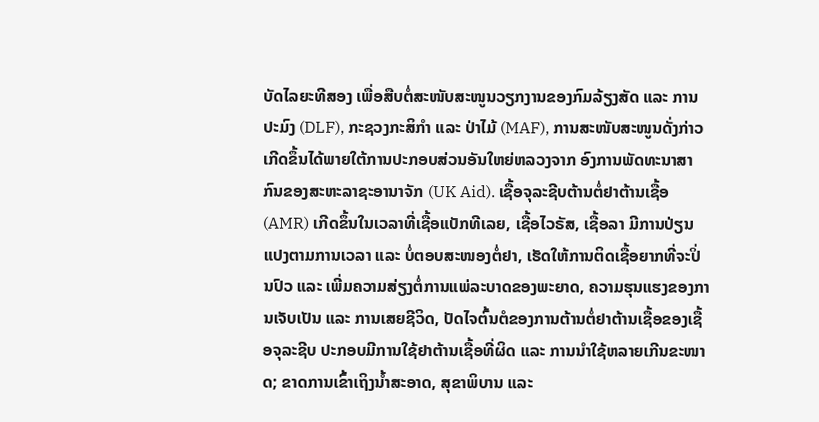ບັດໄລຍະທີສອງ ເພື່ອສືບຕໍ່ສະໜັບສະໜູນວຽກງານຂອງກົມລ້ຽງສັດ ແລະ ການປະມົງ (DLF), ກະຊວງກະສິກຳ ແລະ ປ່າໄມ້ (MAF), ການສະໜັບສະໜູນດັ່ງກ່າວ ເກີດຂຶ້ນໄດ້ພາຍໃຕ້ການປະກອບສ່ວນອັນໃຫຍ່ຫລວງຈາກ ອົງການພັດທະນາສາກົນຂອງສະຫະລາຊະອານາຈັກ (UK Aid). ເຊື້ອຈຸລະຊີບຕ້ານຕໍ່ຢາຕ້ານເຊື້ອ (AMR) ເກີດຂຶ້ນໃນເວລາທີ່ເຊື້ອແບັກທີເລຍ, ເຊື້ອໄວຣັສ, ເຊື້ອລາ ມີການປ່ຽນແປງຕາມການເວລາ ແລະ ບໍ່ຕອບສະໜອງຕໍ່ຢາ, ເຮັດໃຫ້ການຕິດເຊື້ອຍາກທີ່ຈະປິ່ນປົວ ແລະ ເພີ່ມຄວາມສ່ຽງຕໍ່ການແພ່ລະບາດຂອງພະຍາດ, ຄວາມຮຸນແຮງຂອງການເຈັບເປັນ ແລະ ການເສຍຊີວິດ, ປັດໄຈຕົ້ນຕໍຂອງການຕ້ານຕໍ່ຢາຕ້ານເຊື້ອຂອງເຊື້ອຈຸລະຊີບ ປະກອບມີການໃຊ້ຢາຕ້ານເຊື້ອທີ່ຜິດ ແລະ ການນໍາໃຊ້ຫລາຍເກີນຂະໜາດ; ຂາດການເຂົ້າເຖິງນ້ຳສະອາດ, ສຸຂາພິບານ ແລະ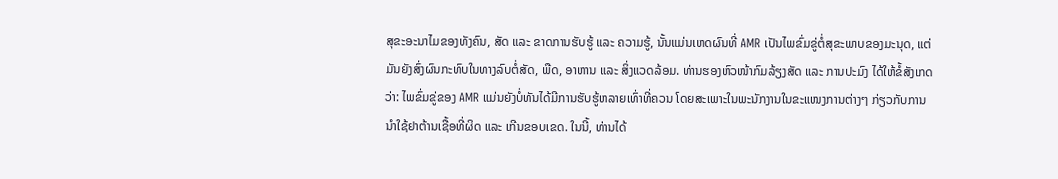ສຸຂະອະນາໄມຂອງທັງຄົນ, ສັດ ແລະ ຂາດການຮັບຮູ້ ແລະ ຄວາມຮູ້, ນັ້ນແມ່ນເຫດຜົນທີ່ AMR ເປັນໄພຂົ່ມຂູ່ຕໍ່ສຸຂະພາບຂອງມະນຸດ, ແຕ່ມັນຍັງສົ່ງຜົນກະທົບໃນທາງລົບຕໍ່ສັດ, ພືດ, ອາຫານ ແລະ ສິ່ງແວດລ້ອມ. ທ່ານຮອງຫົວໜ້າກົມລ້ຽງສັດ ແລະ ການປະມົງ ໄດ້ໃຫ້ຂໍ້ສັງເກດວ່າ: ໄພຂົ່ມຂູ່ຂອງ AMR ແມ່ນຍັງບໍ່ທັນໄດ້ມີການຮັບຮູ້ຫລາຍເທົ່າທີ່ຄວນ ໂດຍສະເພາະໃນພະນັກງານໃນຂະແໜງການຕ່າງໆ ກ່ຽວກັບການນຳໃຊ້ຢາຕ້ານເຊື້ອທີ່ຜິດ ແລະ ເກີນຂອບເຂດ. ໃນນີ້, ທ່ານໄດ້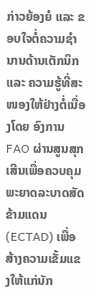ກ່າວຍ້ອງຍໍ ແລະ ຂອບໃຈຕໍ່ຄວາມຊໍານານດ້ານເຕັກນິກ ແລະ ຄວາມຮູ້ທີ່ສະໜອງໃຫ້ຢ່າງຕໍ່ເນື່ອງໂດຍ ອົງການ FAO ຜ່ານສູນສຸກເສີນເພື່ອຄວບຄຸມພະຍາດລະບາດສັດຂ້າມແດນ (ECTAD) ເພື່ອສ້າງຄວາມເຂັ້ມແຂງໃຫ້ແກ່ນັກ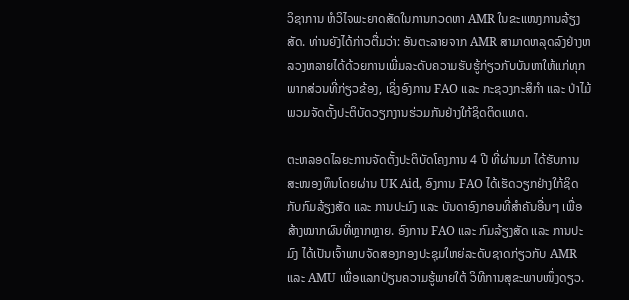ວິຊາການ ຫໍວິໄຈພະຍາດສັດໃນການກວດຫາ AMR ໃນຂະແໜງການລ້ຽງສັດ. ທ່ານຍັງໄດ້ກ່າວຕື່ມວ່າ: ອັນຕະລາຍຈາກ AMR ສາມາດຫລຸດລົງຢ່າງຫລວງຫລາຍໄດ້ດ້ວຍການເພີ່ມລະດັບຄວາມຮັບຮູ້ກ່ຽວກັບບັນຫາໃຫ້ແກ່ທຸກພາກສ່ວນທີ່ກ່ຽວຂ້ອງ, ເຊິ່ງອົງການ FAO ແລະ ກະຊວງກະສິກຳ ແລະ ປ່າໄມ້ ພວມຈັດຕັ້ງປະຕິບັດວຽກງານຮ່ວມກັນຢ່າງໃກ້ຊິດຕິດແທດ.

ຕະຫລອດໄລຍະການຈັດຕັ້ງປະຕິບັດໂຄງການ 4 ປີ ທີ່ຜ່ານມາ ໄດ້ຮັບການສະໜອງທຶນໂດຍຜ່ານ UK Aid, ອົງການ FAO ໄດ້ເຮັດວຽກຢ່າງໃກ້ຊິດກັບກົມລ້ຽງສັດ ແລະ ການປະມົງ ແລະ ບັນດາອົງກອນທີ່ສຳຄັນອື່ນໆ ເພື່ອສ້າງໝາກຜົນທີ່ຫຼາກຫຼາຍ. ອົງການ FAO ແລະ ກົມລ້ຽງສັດ ແລະ ການປະມົງ ໄດ້ເປັນເຈົ້າພາບຈັດສອງກອງປະຊຸມໃຫຍ່ລະດັບຊາດກ່ຽວກັບ AMR ແລະ AMU ເພື່ອແລກປ່ຽນຄວາມຮູ້ພາຍໃຕ້ ວິທີການສຸຂະພາບໜຶ່ງດຽວ.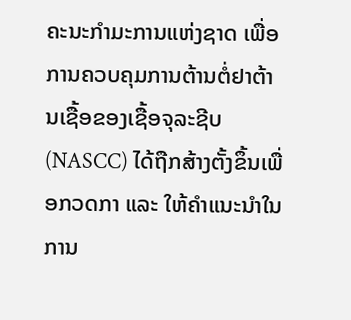ຄະນະກໍາມະການແຫ່ງຊາດ ເພື່ອການຄວບຄຸມການຕ້ານຕໍ່ຢາຕ້ານເຊື້ອຂອງເຊື້ອຈຸລະຊີບ (NASCC) ໄດ້ຖືກສ້າງຕັ້ງຂຶ້ນເພື່ອກວດກາ ແລະ ໃຫ້ຄໍາແນະນໍາໃນການ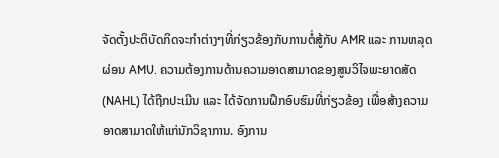ຈັດຕັ້ງປະຕິບັດກິດຈະກໍາຕ່າງໆທີ່ກ່ຽວຂ້ອງກັບການຕໍ່ສູ້ກັບ AMR ແລະ ການຫລຸດຜ່ອນ AMU. ຄວາມຕ້ອງການດ້ານຄວາມອາດສາມາດຂອງສູນວິໄຈພະຍາດສັດ(NAHL) ໄດ້ຖືກປະເມີນ ແລະ ໄດ້ຈັດການຝຶກອົບຮົມທີ່ກ່ຽວຂ້ອງ ເພື່ອສ້າງຄວາມອາດສາມາດໃຫ້ແກ່ນັກວິຊາການ. ອົງການ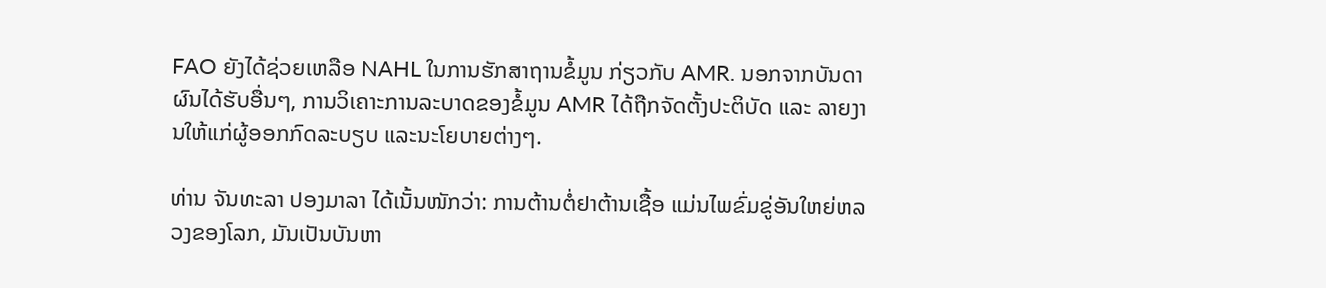FAO ຍັງໄດ້ຊ່ວຍເຫລືອ NAHL ໃນການຮັກສາຖານຂໍ້ມູນ ກ່ຽວກັບ AMR. ນອກຈາກບັນດາຜົນໄດ້ຮັບອື່ນໆ, ການວິເຄາະການລະບາດຂອງຂໍ້ມູນ AMR ໄດ້ຖືກຈັດຕັ້ງປະຕິບັດ ແລະ ລາຍງານໃຫ້ແກ່ຜູ້ອອກກົດລະບຽບ ແລະນະໂຍບາຍຕ່າງໆ.

ທ່ານ ຈັນທະລາ ປອງມາລາ ໄດ້ເນັ້ນໜັກວ່າ: ການຕ້ານຕໍ່ຢາຕ້ານເຊື້ອ ແມ່ນໄພຂົ່ມຂູ່ອັນໃຫຍ່ຫລວງຂອງໂລກ, ມັນເປັນບັນຫາ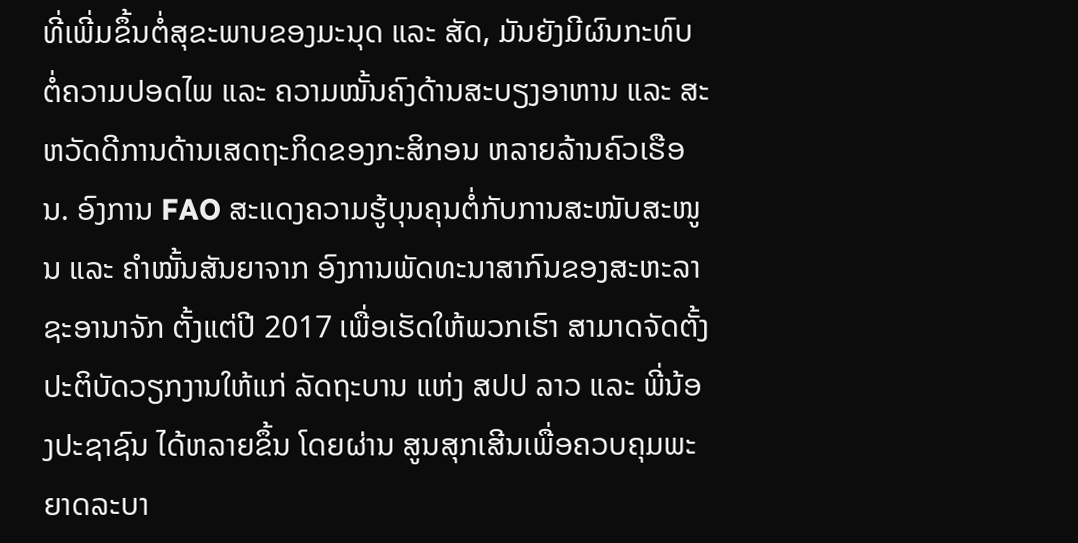ທີ່ເພີ່ມຂຶ້ນຕໍ່ສຸຂະພາບຂອງມະນຸດ ແລະ ສັດ, ມັນຍັງມີຜົນກະທົບຕໍ່ຄວາມປອດໄພ ແລະ ຄວາມໝັ້ນຄົງດ້ານສະບຽງອາຫານ ແລະ ສະຫວັດດີການດ້ານເສດຖະກິດຂອງກະສິກອນ ຫລາຍລ້ານຄົວເຮືອນ. ອົງການ FAO ສະແດງຄວາມຮູ້ບຸນຄຸນຕໍ່ກັບການສະໜັບສະໜູນ ແລະ ຄໍາໝັ້ນສັນຍາຈາກ ອົງການພັດທະນາສາກົນຂອງສະຫະລາຊະອານາຈັກ ຕັ້ງແຕ່ປີ 2017 ເພື່ອເຮັດໃຫ້ພວກເຮົາ ສາມາດຈັດຕັ້ງປະຕິບັດວຽກງານໃຫ້ແກ່ ລັດຖະບານ ແຫ່ງ ສປປ ລາວ ແລະ ພີ່ນ້ອງປະຊາຊົນ ໄດ້ຫລາຍຂຶ້ນ ໂດຍຜ່ານ ສູນສຸກເສີນເພື່ອຄວບຄຸມພະຍາດລະບາ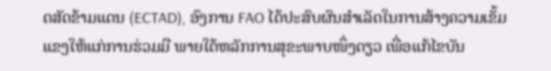ດສັດຂ້າມແດນ (ECTAD), ອົງການ FAO ໄດ້ປະສົບຜົນສໍາເລັດໃນການສ້າງຄວາມເຂັ້ມແຂງໃຫ້ແກ່ການຮ່ວມມື ພາຍໃຕ້ຫລັກການສຸຂະພາບໜຶ່ງດຽວ ເພື່ອແກ້ໄຂບັນ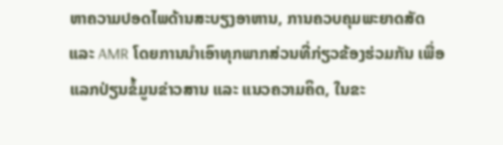ຫາຄວາມປອດໄພດ້ານສະບຽງອາຫານ, ການຄວບຄຸມພະຍາດສັດ ແລະ AMR ໂດຍການນໍາເອົາທຸກພາກສ່ວນທີ່ກ່ຽວຂ້ອງຮ່ວມກັນ ເພື່ອແລກປ່ຽນຂໍ້ມູນຂ່າວສານ ແລະ ແນວຄວາມຄິດ, ໃນຂະ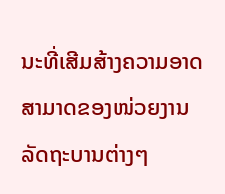ນະທີ່ເສີມສ້າງຄວາມອາດສາມາດຂອງໜ່ວຍງານລັດຖະບານຕ່າງໆ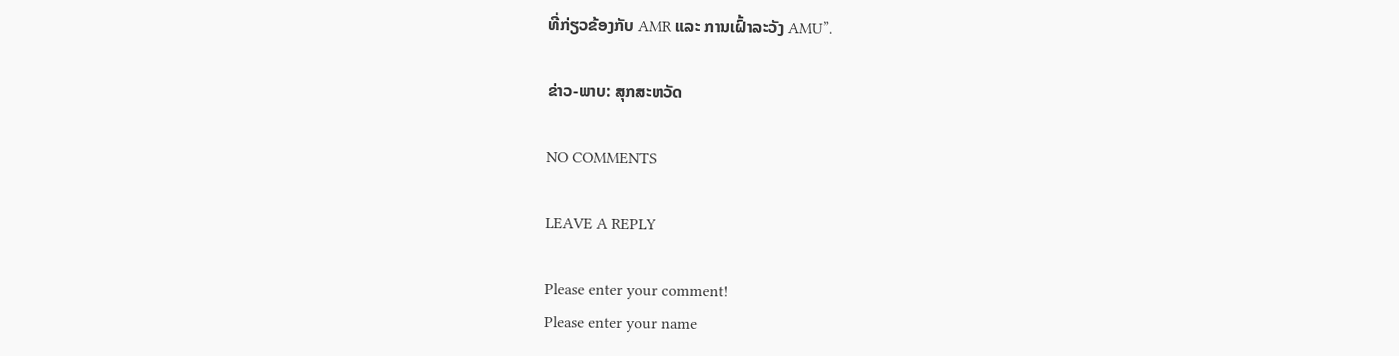ທີ່ກ່ຽວຂ້ອງກັບ AMR ແລະ ການເຝົ້າລະວັງ AMU”.

ຂ່າວ-ພາບ: ສຸກສະຫວັດ

NO COMMENTS

LEAVE A REPLY

Please enter your comment!
Please enter your name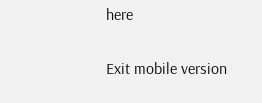here

Exit mobile version